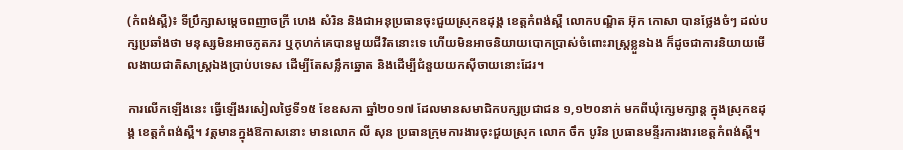(កំពង់ស្ពឺ)៖ ទីប្រឹក្សាសម្តេចពញាចក្រី ហេង សំរិន និងជាអនុប្រធានចុះជួយស្រុកឧដុង្គ ខេត្តកំពង់ស្ពឺ លោកបណ្ឌិត អ៊ុក កោសា បានថ្លែងចំៗ ដល់បក្សប្រឆាំងថា មនុស្សមិនអាចភូតភរ ឬកុហក់គេបានមួយជីវិតនោះទេ ហើយមិនអាចនិយាយបោកប្រាស់ចំពោះរាស្រ្តខ្លួនឯង ក៏ដូចជាការនិយាយមើលងាយជាតិសាស្ត្រឯងប្រាប់បទេស ដើម្បីតែសន្លឹកឆ្នោត និងដើម្បីជំនួយយកស៊ីចាយនោះដែរ។

ការលើកឡើងនេះ ធ្វើឡើងរសៀលថ្ងៃទី១៥ ខែឧសភា ឆ្នាំ២០១៧ ដែលមានសមាជិកបក្សប្រជាជន ១,១២០នាក់ មកពីឃុំក្សេមក្សាន្ត ក្នុងស្រុកឧដុង្គ ខេត្តកំពង់ស្ពឺ។ វត្តមានក្នុងឱកាសនោះ មានលោក លី សុន ប្រធានក្រុមការងារចុះជួយស្រុក លោក ចឹក បូរិន ប្រធានមន្ទីរការងារខេត្តកំពង់ស្ពឺ។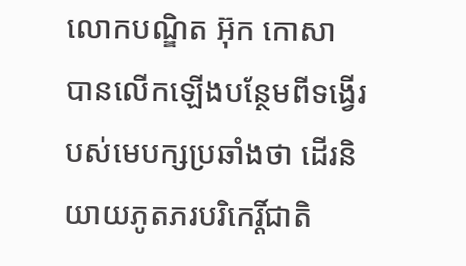លោកបណ្ឌិត អ៊ុក កោសា បានលើកឡើងបន្ថែមពីទង្វើរបស់មេបក្សប្រឆាំងថា ដើរនិយាយភូតភរបរិកេរ្តិ៍ជាតិ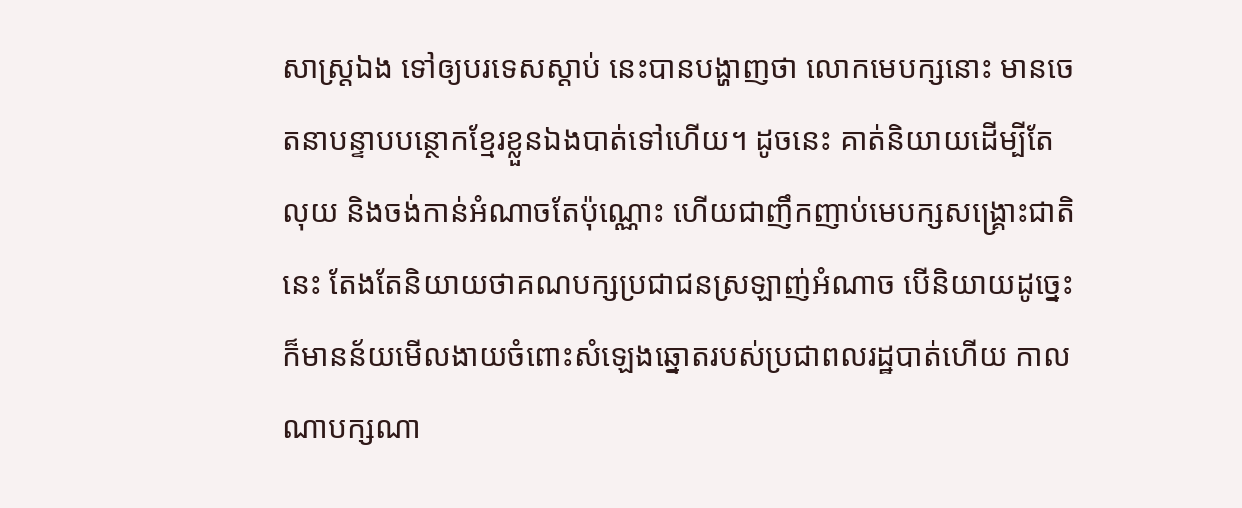សាស្រ្តឯង ទៅឲ្យបរទេសស្តាប់ នេះបានបង្ហាញថា លោកមេបក្សនោះ មានចេតនាបន្ទាបបន្ថោកខ្មែរខ្លួនឯងបាត់ទៅហើយ។ ដូចនេះ គាត់និយាយដើម្បីតែលុយ និងចង់កាន់អំណាចតែប៉ុណ្ណោះ ហើយជាញឹកញាប់មេបក្សសង្គ្រោះជាតិនេះ តែងតែនិយាយថាគណបក្សប្រជាជនស្រឡាញ់អំណាច បើនិយាយដូច្នេះ ក៏មានន័យមើលងាយចំពោះសំឡេងឆ្នោតរបស់ប្រជាពលរដ្ឋបាត់ហើយ កាលណាបក្សណា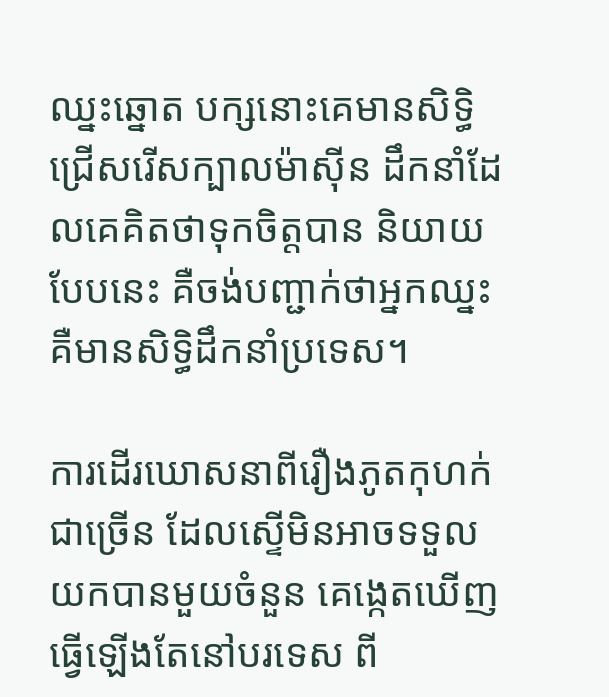ឈ្នះឆ្នោត បក្សនោះគេមានសិទ្ធិជ្រើសរើសក្បាលម៉ាស៊ីន ដឹកនាំដែលគេគិតថាទុកចិត្តបាន និយាយបែបនេះ គឺចង់បញ្ជាក់ថាអ្នកឈ្នះ គឺមានសិទ្ធិដឹកនាំប្រទេស។

ការដើរឃោសនាពីរឿងភូតកុហក់ជាច្រើន ដែលស្ទើមិនអាចទទួលយកបានមួយចំនួន គេង្កេតឃើញធ្វើឡើងតែនៅបរទេស ពី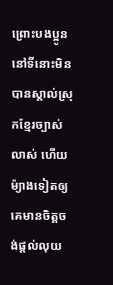ព្រោះបងប្អូននៅទីនោះមិនបានស្គាល់ស្រុកខ្មែរច្បាស់លាស់ ហើយម៉្យាងទៀតឲ្យគេមានចិត្តចង់ផ្តល់លុយ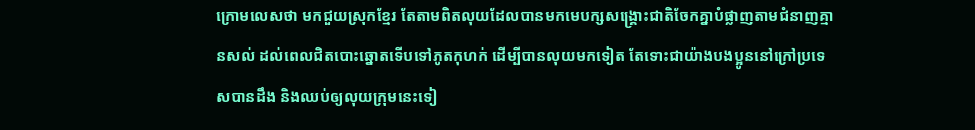ក្រោមលេសថា មកជួយស្រុកខ្មែរ តែតាមពិតលុយដែលបានមកមេបក្សសង្គ្រោះជាតិចែកគ្នាបំផ្លាញតាមជំនាញគ្មានសល់ ដល់ពេលជិតបោះឆ្នោតទើបទៅភូតកុហក់ ដើម្បីបានលុយមកទៀត តែទោះជាយ៉ាងបងប្អូននៅក្រៅប្រទេសបានដឹង និងឈប់ឲ្យលុយក្រុមនេះទៀ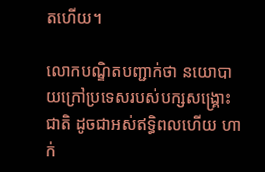តហើយ។

លោកបណ្ឌិតបញ្ជាក់ថា នយោបាយក្រៅប្រទេសរបស់បក្សសង្គ្រោះជាតិ ដូចជាអស់ឥទ្ធិពលហើយ ហាក់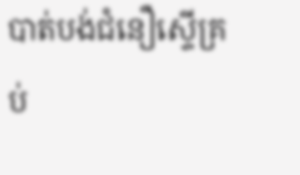បាត់បង់ជំនឿស្ទើគ្រប់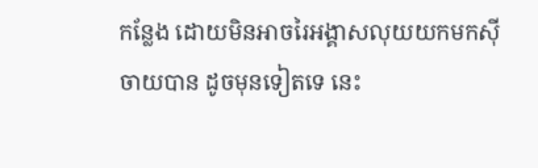កន្លែង ដោយមិនអាចរៃអង្គាសលុយយកមកស៊ីចាយបាន ដូចមុនទៀតទេ នេះ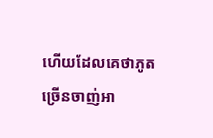ហើយដែលគេថាភូតច្រើនចាញ់អា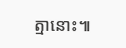ត្មានោះ៕